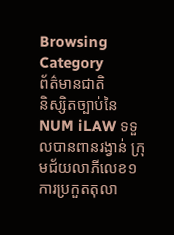Browsing Category
ព័ត៌មានជាតិ
និស្សិតច្បាប់នៃ NUM iLAW ទទួលបានពានរង្វាន់ ក្រុមជ័យលាភីលេខ១ ការប្រកួតតុលា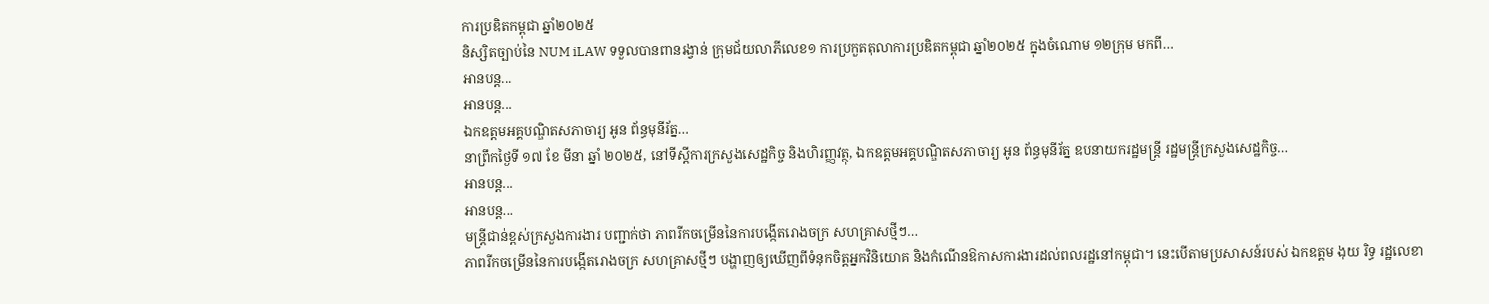ការប្រឌិតកម្ពុជា ឆ្នាំ២០២៥
និស្សិតច្បាប់នៃ NUM iLAW ទទួលបានពានរង្វាន់ ក្រុមជ័យលាភីលេខ១ ការប្រកួតតុលាការប្រឌិតកម្ពុជា ឆ្នាំ២០២៥ ក្នុងចំណោម ១២ក្រុម មកពី…
អានបន្ត...
អានបន្ត...
ឯកឧត្តមអគ្គបណ្ឌិតសភាចារ្យ អូន ព័ន្ធមុនីរ័ត្ន…
នាព្រឹកថ្ងៃទី ១៧ ខែ មីនា ឆ្នាំ ២០២៥, នៅទីស្ដីការក្រសួងសេដ្ឋកិច្ច និងហិរញ្ញវត្ថុ, ឯកឧត្តមអគ្គបណ្ឌិតសភាចារ្យ អូន ព័ន្ធមុនីរ័ត្ន ឧបនាយករដ្ឋមន្រ្តី រដ្ឋមន្រ្តីក្រសួងសេដ្ឋកិច្ច…
អានបន្ត...
អានបន្ត...
មន្ត្រីជាន់ខ្ពស់ក្រសួងការងារ បញ្ជាក់ថា ភាពរីកចម្រើននៃការបង្កើតរោងចក្រ សហគ្រាសថ្មីៗ…
ភាពរីកចម្រើននៃការបង្កើតរោងចក្រ សហគ្រាសថ្មីៗ បង្ហាញឲ្យឃើញពីទំនុកចិត្តអ្នកវិនិយោគ និងកំណើនឱកាសការងារដល់ពលរដ្ឋនៅកម្ពុជា។ នេះបើតាមប្រសាសន៍របស់ ឯកឧត្តម ងុយ រិទ្ធ រដ្ឋលេខា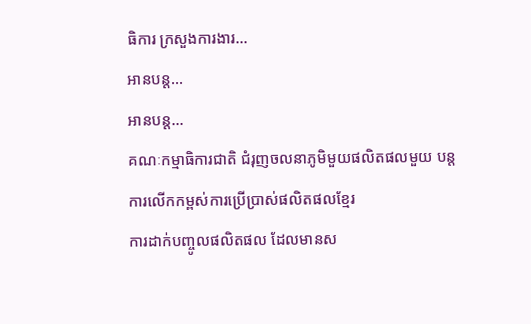ធិការ ក្រសួងការងារ…
អានបន្ត...
អានបន្ត...
គណៈកម្មាធិការជាតិ ជំរុញចលនាភូមិមួយផលិតផលមួយ បន្តការលើកកម្ពស់ការប្រើប្រាស់ផលិតផលខ្មែរ
ការដាក់បញ្ចូលផលិតផល ដែលមានស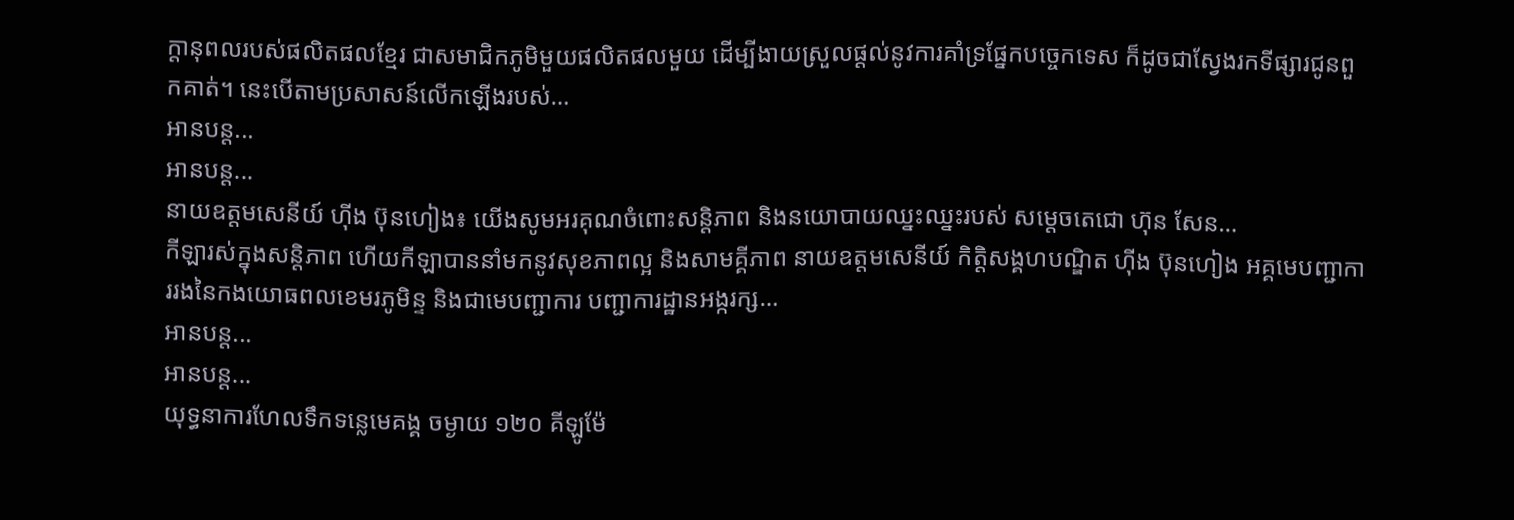ក្តានុពលរបស់ផលិតផលខ្មែរ ជាសមាជិកភូមិមួយផលិតផលមួយ ដើម្បីងាយស្រួលផ្ដល់នូវការគាំទ្រផ្នែកបច្ចេកទេស ក៏ដូចជាស្វែងរកទីផ្សារជូនពួកគាត់។ នេះបើតាមប្រសាសន៍លើកឡើងរបស់…
អានបន្ត...
អានបន្ត...
នាយឧត្តមសេនីយ៍ ហ៊ីង ប៊ុនហៀង៖ យើងសូមអរគុណចំពោះសន្តិភាព និងនយោបាយឈ្នះឈ្នះរបស់ សម្តេចតេជោ ហ៊ុន សែន…
កីឡារស់ក្នុងសន្តិភាព ហើយកីឡាបាននាំមកនូវសុខភាពល្អ និងសាមគ្គីភាព នាយឧត្តមសេនីយ៍ កិតិ្តសង្គហបណ្ឌិត ហ៊ីង ប៊ុនហៀង អគ្គមេបញ្ជាការរងនៃកងយោធពលខេមរភូមិន្ទ និងជាមេបញ្ជាការ បញ្ជាការដ្ឋានអង្ករក្ស…
អានបន្ត...
អានបន្ត...
យុទ្ធនាការហែលទឹកទន្លេមេគង្គ ចម្ងាយ ១២០ គីឡូម៉ែ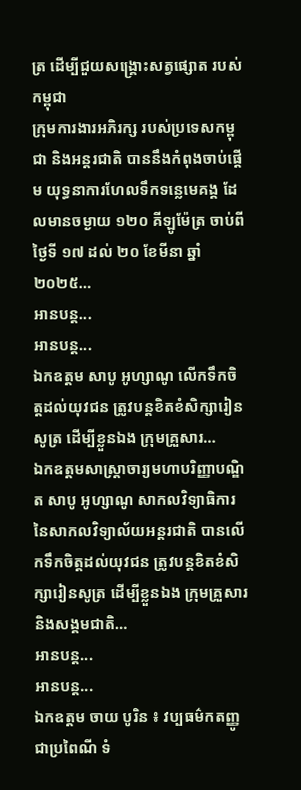ត្រ ដើម្បីជួយសង្គ្រោះសត្វផ្សោត របស់កម្ពុជា
ក្រុមការងារអភិរក្ស របស់ប្រទេសកម្ពុជា និងអន្តរជាតិ បាននឹងកំពុងចាប់ផ្តើម យុទ្ធនាការហែលទឹកទន្លេមេគង្គ ដែលមានចម្ងាយ ១២០ គីឡូម៉ែត្រ ចាប់ពីថ្ងៃទី ១៧ ដល់ ២០ ខែមីនា ឆ្នាំ ២០២៥…
អានបន្ត...
អានបន្ត...
ឯកឧត្តម សាបូ អូហ្សាណូ លើកទឹកចិត្ដដល់យុវជន ត្រូវបន្ដខិតខំសិក្សារៀនសូត្រ ដើម្បីខ្លួនឯង ក្រុមគ្រួសារ…
ឯកឧត្តមសាស្ត្រាចារ្យមហាបរិញ្ញាបណ្ឌិត សាបូ អូហ្សាណូ សាកលវិទ្យាធិការ នៃសាកលវិទ្យាល័យអន្តរជាតិ បានលើកទឹកចិត្ដដល់យុវជន ត្រូវបន្ដខិតខំសិក្សារៀនសូត្រ ដើម្បីខ្លួនឯង ក្រុមគ្រួសារ និងសង្គមជាតិ…
អានបន្ត...
អានបន្ត...
ឯកឧត្តម ចាយ បូរិន ៖ វប្បធម៌កតញ្ញូ ជាប្រពៃណី ទំ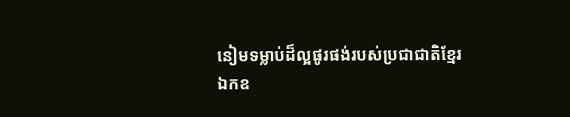នៀមទម្លាប់ដ៏ល្អផូរផង់របស់ប្រជាជាតិខ្មែរ
ឯកឧ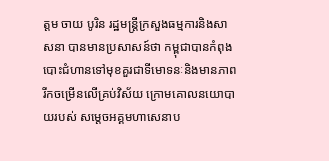ត្តម ចាយ បូរិន រដ្ឋមន្រ្តីក្រសួងធម្មការនិងសាសនា បានមានប្រសាសន៍ថា កម្ពុជាបានកំពុងបោះជំហានទៅមុខគួរជាទីមោទនៈនិងមានភាពរីកចម្រើនលើគ្រប់វិស័យ ក្រោមគោលនយោបាយរបស់ សម្តេចអគ្គមហាសេនាប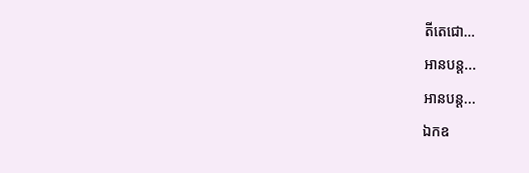តីតេជោ…
អានបន្ត...
អានបន្ត...
ឯកឧ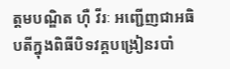ត្តមបណ្ឌិត ហ៊ឺ វីរៈ អញ្ជេីញជាអធិបតីក្នុងពិធីបិទវគ្គបង្រៀនរបាំ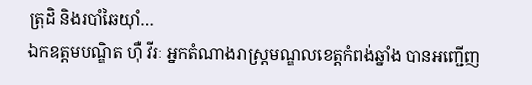ត្រុដិ និងរបាំឆៃយ៉ាំ…
ឯកឧត្តមបណ្ឌិត ហ៊ឺ វីរៈ អ្នកតំណាងរាស្ត្រមណ្ឌលខេត្តកំពង់ឆ្នាំង បានអញ្ជើញ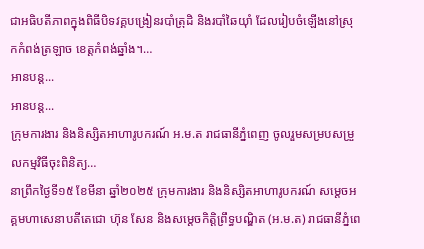ជាអធិបតីភាពក្នុងពិធីបិទវគ្គបង្រៀនរបាំត្រុដិ និងរបាំឆៃយ៉ាំ ដែលរៀបចំឡើងនៅស្រុកកំពង់ត្រឡាច ខេត្តកំពង់ឆ្នាំង។…
អានបន្ត...
អានបន្ត...
ក្រុមការងារ និងនិស្សិតអាហារូបករណ៍ អ.ម.ត រាជធានីភ្នំពេញ ចូលរួមសម្របសម្រួលកម្មវិធីចុះពិនិត្យ…
នាព្រឹកថ្ងៃទី១៥ ខែមីនា ឆ្នាំ២០២៥ ក្រុមការងារ និងនិស្សិតអាហារូបករណ៍ សម្តេចអគ្គមហាសេនាបតីតេជោ ហ៊ុន សែន និងសម្តេចកិត្តិព្រឹទ្ធបណ្ឌិត (អ.ម.ត) រាជធានីភ្នំពេ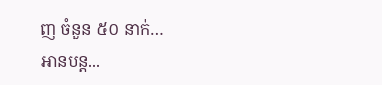ញ ចំនួន ៥០ នាក់…
អានបន្ត...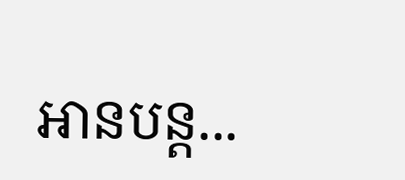អានបន្ត...